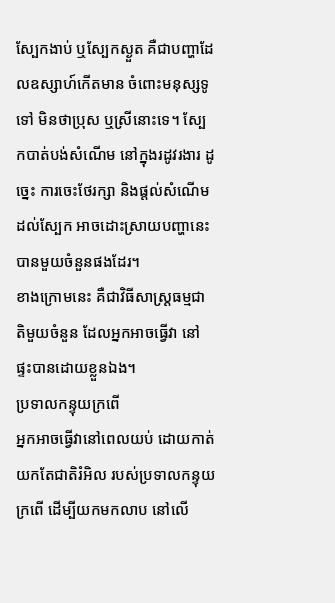ស្បែកងាប់ ឬស្បែកស្ងួត គឺជាបញ្ហាដែលឧស្សាហ៍កើតមាន ចំពោះមនុស្សទូទៅ មិនថាប្រុស ឬស្រីនោះទេ។ ស្បែកបាត់បង់សំណើម នៅក្នុងរដូវរងារ ដូច្នេះ ការចេះថែរក្សា និងផ្តល់សំណើមដល់ស្បែក អាចដោះស្រាយបញ្ហានេះបានមួយចំនួនផងដែរ។
ខាងក្រោមនេះ គឺជាវិធីសាស្ត្រធម្មជាតិមួយចំនួន ដែលអ្នកអាចធ្វើវា នៅផ្ទះបានដោយខ្លួនឯង។
ប្រទាលកន្ទុយក្រពើ
អ្នកអាចធ្វើវានៅពេលយប់ ដោយកាត់យកតែជាតិរំអិល របស់ប្រទាលកន្ទុយក្រពើ ដើម្បីយកមកលាប នៅលើ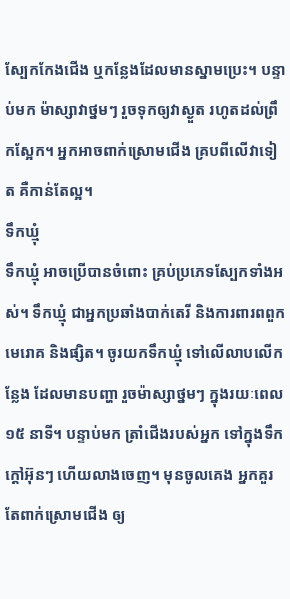ស្បែកកែងជើង ឬកន្លែងដែលមានស្នាមប្រេះ។ បន្ទាប់មក ម៉ាស្សាវាថ្នមៗ រួចទុកឲ្យវាស្ងួត រហូតដល់ព្រឹកស្អែក។ អ្នកអាចពាក់ស្រោមជើង គ្របពីលើវាទៀត គឺកាន់តែល្អ។
ទឹកឃ្មុំ
ទឹកឃ្មុំ អាចប្រើបានចំពោះ គ្រប់ប្រភេទស្បែកទាំងអស់។ ទឹកឃ្មុំ ជាអ្នកប្រឆាំងបាក់តេរី និងការពារពពួកមេរោគ និងផ្សិត។ ចូរយកទឹកឃ្មុំ ទៅលើលាបលើកន្លែង ដែលមានបញ្ហា រួចម៉ាស្សាថ្នមៗ ក្នុងរយៈពេល ១៥ នាទី។ បន្ទាប់មក ត្រាំជើងរបស់អ្នក ទៅក្នុងទឹកក្តៅអ៊ុនៗ ហើយលាងចេញ។ មុនចូលគេង អ្នកគួរតែពាក់ស្រោមជើង ឲ្យ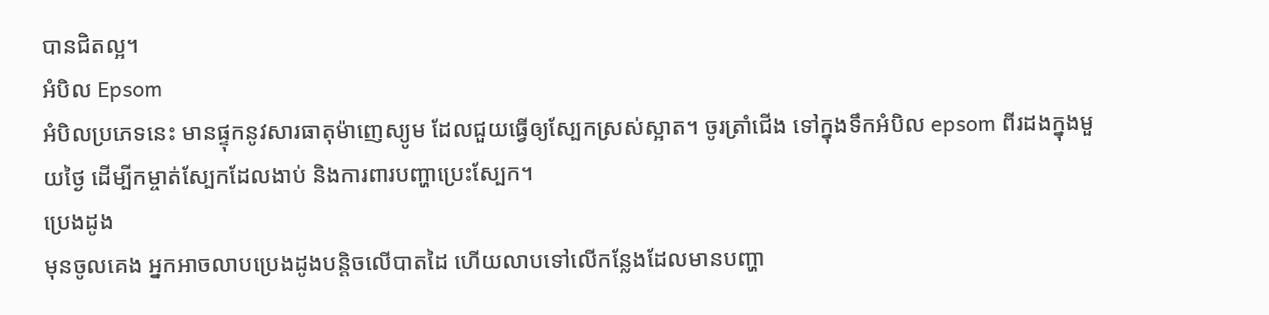បានជិតល្អ។
អំបិល Epsom
អំបិលប្រភេទនេះ មានផ្ទុកនូវសារធាតុម៉ាញេស្យូម ដែលជួយធ្វើឲ្យស្បែកស្រស់ស្អាត។ ចូរត្រាំជើង ទៅក្នុងទឹកអំបិល epsom ពីរដងក្នុងមួយថ្ងៃ ដើម្បីកម្ចាត់ស្បែកដែលងាប់ និងការពារបញ្ហាប្រេះស្បែក។
ប្រេងដូង
មុនចូលគេង អ្នកអាចលាបប្រេងដូងបន្តិចលើបាតដៃ ហើយលាបទៅលើកន្លែងដែលមានបញ្ហា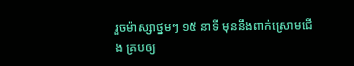រួចម៉ាស្សាថ្នមៗ ១៥ នាទី មុននឹងពាក់ស្រោមជើង គ្របឲ្យ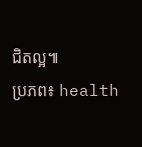ជិតល្អ៕
ប្រភព៖ health